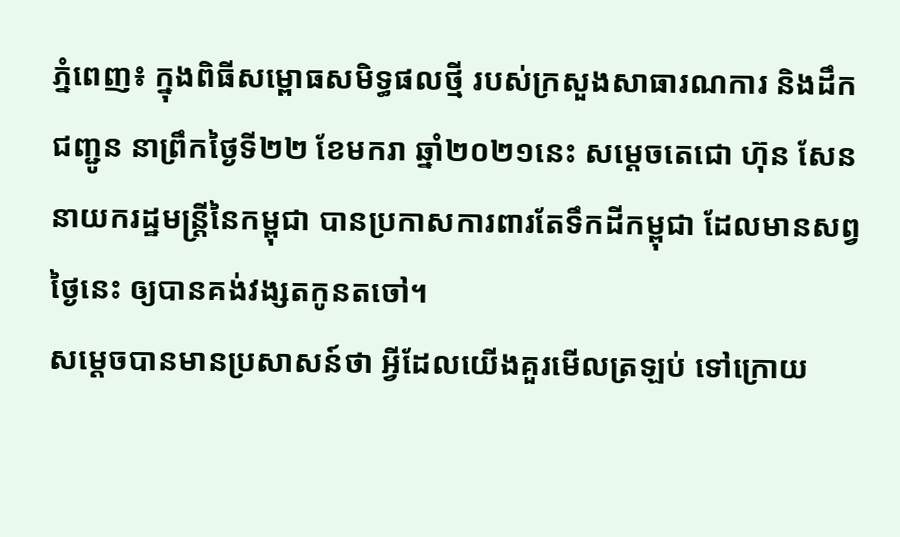ភ្នំពេញ៖ ក្នុងពិធីសម្ពោធសមិទ្ធផលថ្មី របស់ក្រសួងសាធារណការ និងដឹកជញ្ជូន នាព្រឹកថ្ងៃទី២២ ខែមករា ឆ្នាំ២០២១នេះ សម្ដេចតេជោ ហ៊ុន សែន នាយករដ្ឋមន្ត្រីនៃកម្ពុជា បានប្រកាសការពារតែទឹកដីកម្ពុជា ដែលមានសព្វថ្ងៃនេះ ឲ្យបានគង់វង្សតកូនតចៅ។
សម្ដេចបានមានប្រសាសន៍ថា អ្វីដែលយើងគួរមើលត្រឡប់ ទៅក្រោយ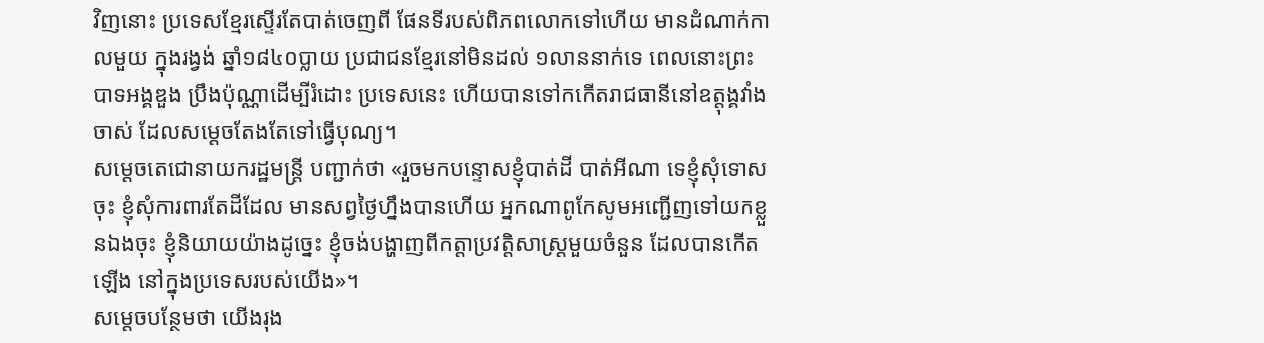វិញនោះ ប្រទេសខ្មែរស្ទើរតែបាត់ចេញពី ផែនទីរបស់ពិភពលោកទៅហើយ មានដំណាក់កាលមួយ ក្នុងរង្វង់ ឆ្នាំ១៨៤០ប្លាយ ប្រជាជនខ្មែរនៅមិនដល់ ១លាននាក់ទេ ពេលនោះព្រះបាទអង្គឌួង ប្រឹងប៉ុណ្ណាដើម្បីរំដោះ ប្រទេសនេះ ហើយបានទៅកកើតរាជធានីនៅឧត្ដុង្គវាំងចាស់ ដែលសម្ដេចតែងតែទៅធ្វើបុណ្យ។
សម្ដេចតេជោនាយករដ្ឋមន្ត្រី បញ្ជាក់ថា «រួចមកបន្ទោសខ្ញុំបាត់ដី បាត់អីណា ទេខ្ញុំសុំទោសចុះ ខ្ញុំសុំការពារតែដីដែល មានសព្វថ្ងៃហ្នឹងបានហើយ អ្នកណាពូកែសូមអញ្ជើញទៅយកខ្លួនឯងចុះ ខ្ញុំនិយាយយ៉ាងដូច្នេះ ខ្ញុំចង់បង្ហាញពីកត្តាប្រវត្តិសាស្ត្រមួយចំនួន ដែលបានកើតឡើង នៅក្នុងប្រទេសរបស់យើង»។
សម្ដេចបន្ថែមថា យើងរុង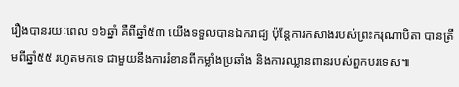រឿងបានរយៈពេល ១៦ឆ្នាំ គឺពីឆ្នាំ៥៣ យើងទទួលបានឯករាជ្យ ប៉ុន្តែការកសាងរបស់ព្រះករុណាបិតា បានត្រឹមពីឆ្នាំ៥៥ រហូតមកទេ ជាមួយនឹងការរំខានពីកម្លាំងប្រឆាំង និងការឈ្លានពានរបស់ពួកបរទេស៕